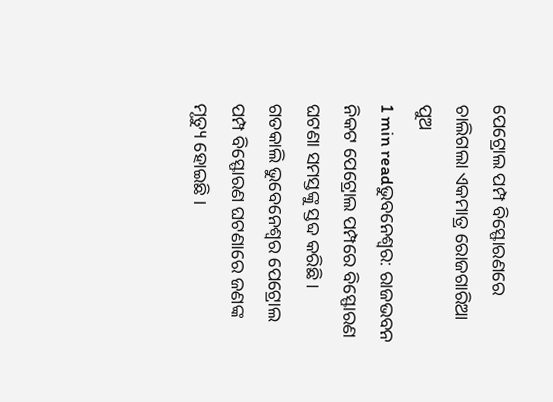ପେଟ୍ରୋଲ ପମ୍ପ ବିସ୍ଫୋରଣରେ ଚାଲିଗଲା ଏକମାତ୍ର ରୋଜଗାରିଆ ପୁଅ
1 min readଭୁବନେଶ୍ୱର: ରାଜଭବନ ନିକଟ ପେଟ୍ରୋଲ ପମ୍ପରେ ବିସ୍ଫୋରଣ ଘଟଣା ସମସ୍ତଙ୍କୁ ସ୍ତବ୍ଦ କରିଛି । ଗତକାଲି ଭୁବେନେଶ୍ୱର ପେଟ୍ରୋଲ ପମ୍ପ ବିସ୍ଫୋରଣ ଘଟଣାରେ ଜଣଙ୍କ ମୃତ୍ୟୁ ହୋଇଛି ।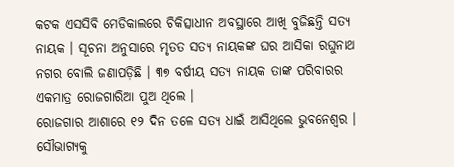କଟକ ଏସସିବି ମେଡିକାଲରେ ଚିକିତ୍ସାଧୀନ ଅବସ୍ଥାରେ ଆଖି ବୁଜିଛନ୍ତି ସତ୍ୟ ନାୟକ । ସୂଚନା ଅନୁସାରେ ମୃତତ ସତ୍ୟ ନାୟକଙ୍କ ଘର ଆସିକା ରଘୁନାଥ ନଗର ବୋଲି ଜଣାପଡ଼ିଛି । ୩୭ ବର୍ଷୀୟ ସତ୍ୟ ନାୟକ ତାଙ୍କ ପରିବାରର ଏକମାତ୍ର ରୋଜଗାରିଆ ପୁଅ ଥିଲେ ।
ରୋଜଗାର ଆଶାରେ ୧୨ ଦିନ ତଳେ ସତ୍ୟ ଧାଇଁ ଆସିଥିଲେ ଭୁବନେଶ୍ୱର । ସୌଭାଗ୍ୟକୁ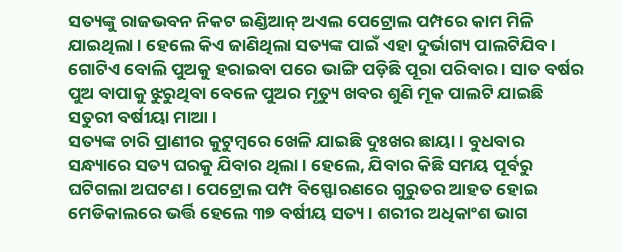ସତ୍ୟଙ୍କୁ ରାଜଭବନ ନିକଟ ଇଣ୍ଡିଆନ୍ ଅଏଲ ପେଟ୍ରୋଲ ପମ୍ପରେ କାମ ମିଳି ଯାଇଥିଲା । ହେଲେ କିଏ ଜାଣିଥିଲା ସତ୍ୟଙ୍କ ପାଇଁ ଏହା ଦୁର୍ଭାଗ୍ୟ ପାଲଟିଯିବ । ଗୋଟିଏ ବୋଲି ପୁଅକୁ ହରାଇବା ପରେ ଭାଙ୍ଗି ପଡ଼ିଛି ପୂରା ପରିବାର । ସାତ ବର୍ଷର ପୁଅ ବାପାକୁ ଝୁରୁଥିବା ବେଳେ ପୁଅର ମୃତ୍ୟୁ ଖବର ଶୁଣି ମୂକ ପାଲଟି ଯାଇଛି ସତୁରୀ ବର୍ଷୀୟା ମାଆ ।
ସତ୍ୟଙ୍କ ଚାରି ପ୍ରାଣୀର କୁଟୁମ୍ବରେ ଖେଳି ଯାଇଛି ଦୁଃଖର ଛାୟା । ବୁଧବାର ସନ୍ଧ୍ୟାରେ ସତ୍ୟ ଘରକୁ ଯିବାର ଥିଲା । ହେଲେ, ଯିବାର କିଛି ସମୟ ପୂର୍ବରୁ ଘଟିଗଲା ଅଘଟଣ । ପେଟ୍ରୋଲ ପମ୍ପ ବିସ୍ଫୋରଣରେ ଗୁରୁତର ଆହତ ହୋଇ ମେଡିକାଲରେ ଭର୍ତ୍ତି ହେଲେ ୩୭ ବର୍ଷୀୟ ସତ୍ୟ । ଶରୀର ଅଧିକାଂଶ ଭାଗ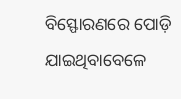ବିସ୍ଫୋରଣରେ ପୋଡ଼ି ଯାଇଥିବାବେଳେ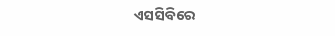ଏସସିବିରେ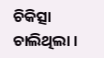ଚିକିତ୍ସା ଚାଲିଥିଲା ।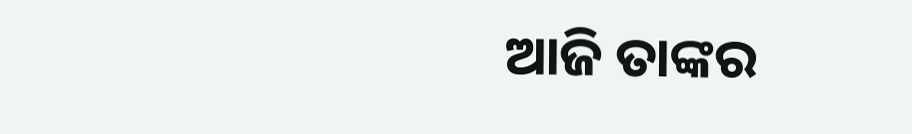ଆଜି ତାଙ୍କର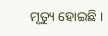ମୃତ୍ୟୁ ହୋଇଛି ।